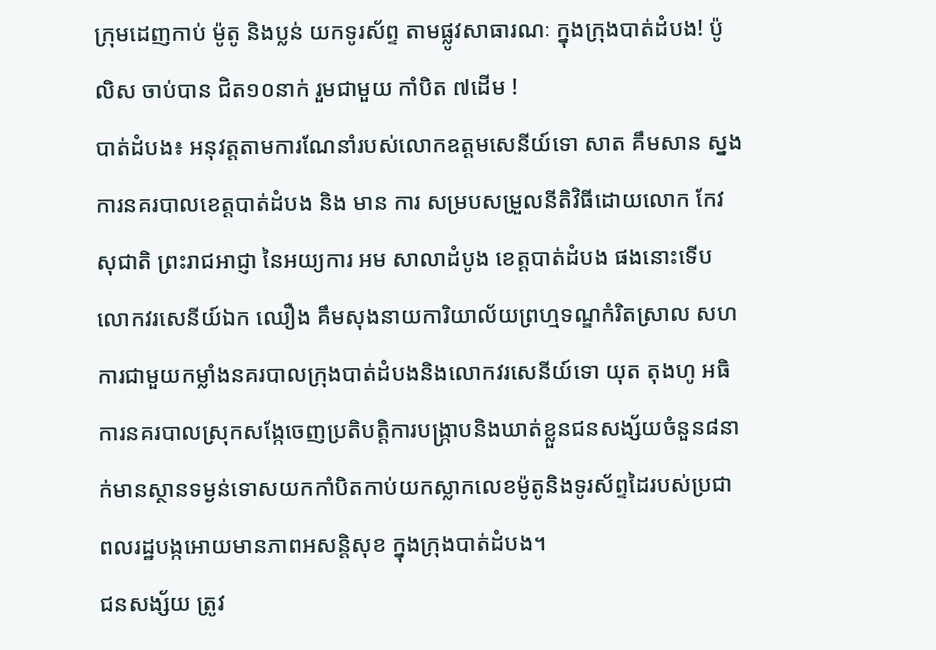ក្រុមដេញកាប់ ម៉ូតូ និងប្លន់ យកទូរស័ព្ទ តាមផ្លូវសាធារណៈ ក្នុងក្រុងបាត់ដំបង! ប៉ូលិស ចាប់បាន ជិត១០នាក់ រួមជាមួយ កាំបិត ៧ដើម !
បាត់ដំបង៖ អនុវត្តតាមការណែនាំរបស់លោកឧត្តមសេនីយ៍ទោ សាត គឹមសាន ស្នងការនគរបាលខេត្តបាត់ដំបង និង មាន ការ សម្របសម្រួលនីតិវិធីដោយលោក កែវ សុជាតិ ព្រះរាជអាជ្ញា នៃអយ្យការ អម សាលាដំបូង ខេត្តបាត់ដំបង ផងនោះទើបលោកវរសេនីយ៍ឯក ឈឿង គឹមសុងនាយការិយាល័យព្រហ្មទណ្ឌកំរិតស្រាល សហការជាមួយកម្លាំងនគរបាលក្រុងបាត់ដំបងនិងលោកវរសេនីយ៍ទោ យុត តុងហូ អធិការនគរបាលស្រុកសង្កែចេញប្រតិបត្តិការបង្ក្រាបនិងឃាត់ខ្លួនជនសង្ស័យចំនួន៨នាក់មានស្ថានទម្ងន់ទោសយកកាំបិតកាប់យកស្លាកលេខម៉ូតូនិងទូរស័ព្ទដៃរបស់ប្រជាពលរដ្ឋបង្កអោយមានភាពអសន្តិសុខ ក្នុងក្រុងបាត់ដំបង។
ជនសង្ស័យ ត្រូវ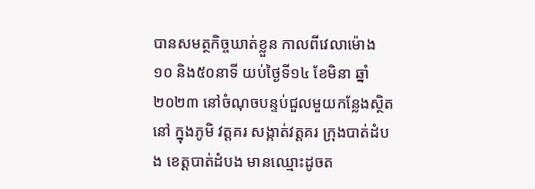បានសមត្ថកិច្ចឃាត់ខ្លួន កាលពីវេលាម៉ោង១០ និង៥០នាទី យប់ថ្ងៃទី១៤ ខែមិនា ឆ្នាំ២០២៣ នៅចំណុចបន្ទប់ជួលមួយកន្លែងស្ថិតនៅ ក្នុងភូមិ វត្តគរ សង្កាត់វត្តគរ ក្រុងបាត់ដំបង ខេត្តបាត់ដំបង មានឈ្មោះដូចត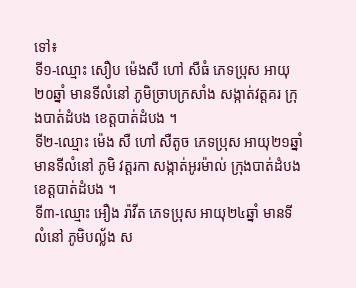ទៅ៖
ទី១-ឈ្មោះ សឿប ម៉េងសឺ ហៅ សឺធំ ភេទប្រុស អាយុ ២០ឆ្នាំ មានទីលំនៅ ភូមិច្រាបក្រសាំង សង្កាត់វត្តគរ ក្រុងបាត់ដំបង ខេត្តបាត់ដំបង ។
ទី២-ឈ្មោះ ម៉េង សឺ ហៅ សឺតូច ភេទប្រុស អាយុ២១ឆ្នាំ មានទីលំនៅ ភូមិ វត្តរកា សង្កាត់អូរម៉ាល់ ក្រុងបាត់ដំបង ខេត្តបាត់ដំបង ។
ទី៣-ឈ្មោះ អឿង រ៉ាវីត ភេទប្រុស អាយុ២៤ឆ្នាំ មានទីលំនៅ ភូមិបល្ល័ង ស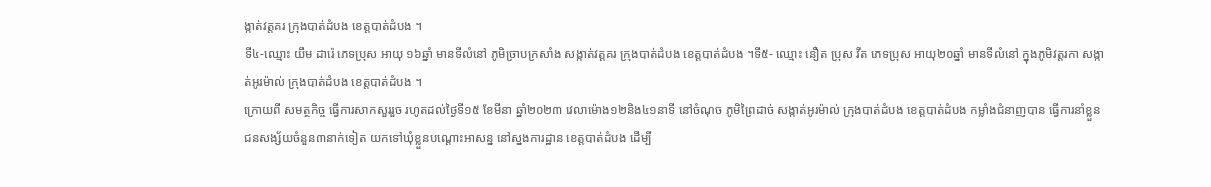ង្កាត់វត្តគរ ក្រុងបាត់ដំបង ខេត្តបាត់ដំបង ។
ទី៤-ឈ្មោះ យឹម ដារ៉េ ភេទប្រុស អាយុ ១៦ឆ្នាំ មានទីលំនៅ ភូមិច្រាបក្រសាំង សង្កាត់វត្តគរ ក្រុងបាត់ដំបង ខេត្តបាត់ដំបង ។ទី៥- ឈ្មោះ នឿត ប្រុស វីត ភេទប្រុស អាយុ២០ឆ្នាំ មានទីលំនៅ ក្នុងភូមិវត្តរកា សង្កាត់អូរម៉ាល់ ក្រុងបាត់ដំបង ខេត្តបាត់ដំបង ។
ក្រោយពី សមត្ថកិច្ច ធ្វើការសាកសួររួច រហូតដល់ថ្ងៃទី១៥ ខែមីនា ឆ្នាំ២០២៣ វេលាម៉ោង១២និង៤១នាទី នៅចំណុច ភូមិព្រៃដាច់ សង្កាត់អូរម៉ាល់ ក្រុងបាត់ដំបង ខេត្តបាត់ដំបង កម្លាំងជំនាញបាន ធ្វើការនាំខ្លួន ជនសង្ស័យចំនួន៣នាក់ទៀត យកទៅឃុំខ្លួនបណ្តោះអាសន្ន នៅស្នងការដ្ឋាន ខេត្តបាត់ដំបង ដើម្បី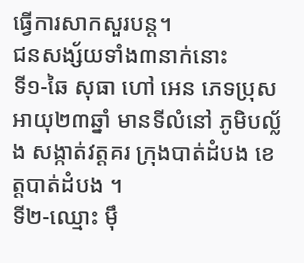ធ្វើការសាកសួរបន្ត។
ជនសង្ស័យទាំង៣នាក់នោះ
ទី១-ឆៃ សុធា ហៅ អេន ភេទប្រុស អាយុ២៣ឆ្នាំ មានទីលំនៅ ភូមិបល្ល័ង សង្កាត់វត្តគរ ក្រុងបាត់ដំបង ខេត្តបាត់ដំបង ។
ទី២-ឈ្មោះ ម៉ឹ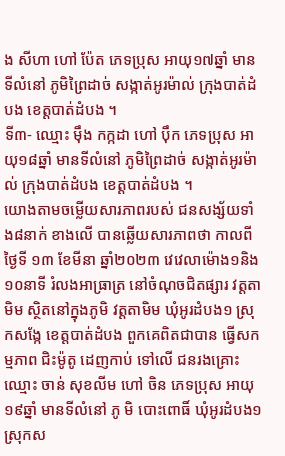ង សីហា ហៅ ប៉ែត ភេទប្រុស អាយុ១៧ឆ្នាំ មានទីលំនៅ ភូមិព្រៃដាច់ សង្កាត់អូរម៉ាល់ ក្រុងបាត់ដំបង ខេត្តបាត់ដំបង ។
ទី៣- ឈ្មោះ ម៉ឹង កក្កដា ហៅ ប៉ឹក ភេទប្រុស អាយុ១៨ឆ្នាំ មានទីលំនៅ ភូមិព្រៃដាច់ សង្កាត់អូរម៉ាល់ ក្រុងបាត់ដំបង ខេត្តបាត់ដំបង ។
យោងតាមចម្លើយសារភាពរបស់ ជនសង្ស័យទាំង៨នាក់ ខាងលើ បានឆ្លើយសារភាពថា កាលពីថ្ងៃទី ១៣ ខែមីនា ឆ្នាំ២០២៣ វេវេលាម៉ោង១និង១០នាទី រំលងអាធ្រាត្រ នៅចំណុចជិតផ្សារ វត្តតាមិម ស្ថិតនៅក្នុងភូមិ វត្តតាមិម ឃុំអូរដំបង១ ស្រុកសង្កែ ខេត្តបាត់ដំបង ពួកគេពិតជាបាន ធ្វើសកម្មភាព ជិះម៉ូតូ ដេញកាប់ ទៅលើ ជនរងគ្រោះ ឈ្មោះ ចាន់ សុខលីម ហៅ ចិន ភេទប្រុស អាយុ ១៩ឆ្នាំ មានទីលំនៅ ភូ មិ បោះពោធិ៍ ឃុំអូរដំបង១ ស្រុកស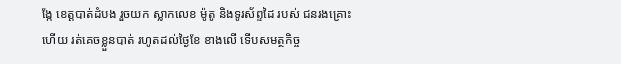ង្កែ ខេត្តបាត់ដំបង រួចយក ស្លាកលេខ ម៉ូតូ និងទូរស័ព្ទដៃ របស់ ជនរងគ្រោះ ហើយ រត់គេចខ្លួនបាត់ រហូតដល់ថ្ងៃខែ ខាងលើ ទើបសមត្ថកិច្ច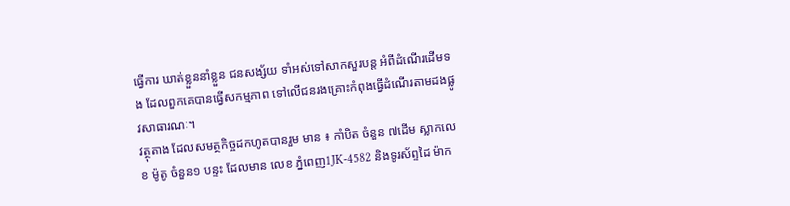ធ្វើការ ឃាត់ខ្លួននាំខ្លួន ជនសង្ស័យ ទាំអស់ទៅសាកសួរបន្ត អំពីដំណើរដើមទង ដែលពួកគេបានធ្វើសកម្មភាព ទៅលើជនរងគ្រោះកំពុងធ្វើដំណើរតាមដងផ្លូវសាធារណៈ។
វត្ថុតាង ដែលសមត្ថកិច្ចដកហូតបានរួម មាន ៖ កាំបិត ចំនួន ៧ដើម ស្លាកលេខ ម៉ូតូ ចំនួន១ បន្ទះ ដែលមាន លេខ ភ្នំពេញ1JK-4582 និងទូរស័ព្ទដៃ ម៉ាក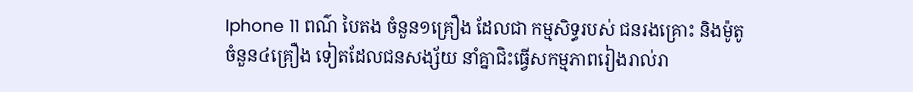Iphone 11 ពណ៌ បៃតង ចំនួន១គ្រឿង ដែលជា កម្មសិទ្ធរបស់ ជនរងគ្រោះ និងម៉ូតូ ចំនួន៤គ្រឿង ទៀតដែលជនសង្ស័យ នាំគ្នាជិះធ្វើសកម្មភាពរៀងរាល់រា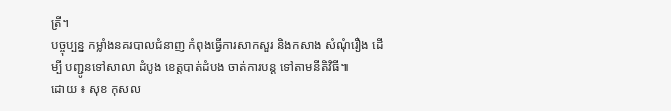ត្រី។
បច្ចុប្បន្ន កម្លាំងនគរបាលជំនាញ កំពុងធ្វើការសាកសួរ និងកសាង សំណុំរឿង ដើម្បី បញ្ជូនទៅសាលា ដំបូង ខេត្តបាត់ដំបង ចាត់ការបន្ត ទៅតាមនីតិវិធី៕
ដោយ ៖ សុខ កុសល